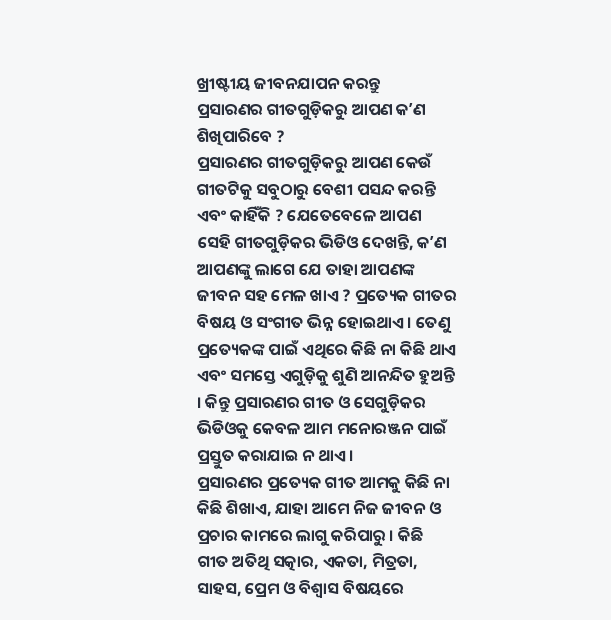ଖ୍ରୀଷ୍ଟୀୟ ଜୀବନଯାପନ କରନ୍ତୁ
ପ୍ରସାରଣର ଗୀତଗୁଡ଼ିକରୁ ଆପଣ କʼଣ ଶିଖିପାରିବେ ?
ପ୍ରସାରଣର ଗୀତଗୁଡ଼ିକରୁ ଆପଣ କେଉଁ ଗୀତଟିକୁ ସବୁଠାରୁ ବେଶୀ ପସନ୍ଦ କରନ୍ତି ଏବଂ କାହିଁକି ? ଯେତେବେଳେ ଆପଣ ସେହି ଗୀତଗୁଡ଼ିକର ଭିଡିଓ ଦେଖନ୍ତି, କʼଣ ଆପଣଙ୍କୁ ଲାଗେ ଯେ ତାହା ଆପଣଙ୍କ ଜୀବନ ସହ ମେଳ ଖାଏ ? ପ୍ରତ୍ୟେକ ଗୀତର ବିଷୟ ଓ ସଂଗୀତ ଭିନ୍ନ ହୋଇଥାଏ । ତେଣୁ ପ୍ରତ୍ୟେକଙ୍କ ପାଇଁ ଏଥିରେ କିଛି ନା କିଛି ଥାଏ ଏବଂ ସମସ୍ତେ ଏଗୁଡ଼ିକୁ ଶୁଣି ଆନନ୍ଦିତ ହୁଅନ୍ତି । କିନ୍ତୁ ପ୍ରସାରଣର ଗୀତ ଓ ସେଗୁଡ଼ିକର ଭିଡିଓକୁ କେବଳ ଆମ ମନୋରଞ୍ଜନ ପାଇଁ ପ୍ରସ୍ତୁତ କରାଯାଇ ନ ଥାଏ ।
ପ୍ରସାରଣର ପ୍ରତ୍ୟେକ ଗୀତ ଆମକୁ କିଛି ନା କିଛି ଶିଖାଏ, ଯାହା ଆମେ ନିଜ ଜୀବନ ଓ ପ୍ରଚାର କାମରେ ଲାଗୁ କରିପାରୁ । କିଛି ଗୀତ ଅତିଥି ସତ୍କାର, ଏକତା, ମିତ୍ରତା, ସାହସ, ପ୍ରେମ ଓ ବିଶ୍ୱାସ ବିଷୟରେ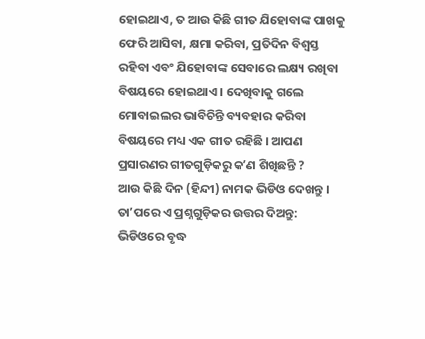ହୋଇଥାଏ, ତ ଆଉ କିଛି ଗୀତ ଯିହୋବାଙ୍କ ପାଖକୁ ଫେରି ଆସିବା, କ୍ଷମା କରିବା, ପ୍ରତିଦିନ ବିଶ୍ୱସ୍ତ ରହିବା ଏବଂ ଯିହୋବାଙ୍କ ସେବାରେ ଲକ୍ଷ୍ୟ ରଖିବା ବିଷୟରେ ହୋଇଥାଏ । ଦେଖିବାକୁ ଗଲେ ମୋବାଇଲର ଭାବିଚିନ୍ତି ବ୍ୟବହାର କରିବା ବିଷୟରେ ମଧ୍ୟ ଏକ ଗୀତ ରହିଛି । ଆପଣ ପ୍ରସାରଣର ଗୀତଗୁଡ଼ିକରୁ କʼଣ ଶିଖିଛନ୍ତି ?
ଆଉ କିଛି ଦିନ (ହିନ୍ଦୀ) ନାମକ ଭିଡିଓ ଦେଖନ୍ତୁ । ତାʼପରେ ଏ ପ୍ରଶ୍ନଗୁଡ଼ିକର ଉତ୍ତର ଦିଅନ୍ତୁ:
ଭିଡିଓରେ ବୃଦ୍ଧ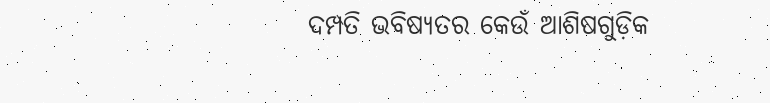ଦମ୍ପତି ଭବିଷ୍ୟତର କେଉଁ ଆଶିଷଗୁଡ଼ିକ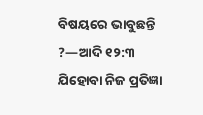ବିଷୟରେ ଭାବୁଛନ୍ତି ?—ଆଦି ୧୨:୩
ଯିହୋବା ନିଜ ପ୍ରତିଜ୍ଞା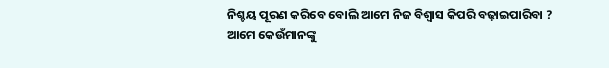ନିଶ୍ଚୟ ପୂରଣ କରିବେ ବୋଲି ଆମେ ନିଜ ବିଶ୍ୱାସ କିପରି ବଢ଼ାଇପାରିବା ?
ଆମେ କେଉଁମାନଙ୍କୁ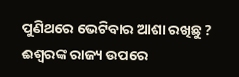ପୁଣିଥରେ ଭେଟିବାର ଆଶା ରଖିଛୁ ?
ଈଶ୍ୱରଙ୍କ ରାଜ୍ୟ ଉପରେ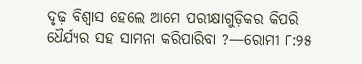ଦୃଢ଼ ବିଶ୍ୱାସ ହେଲେ ଆମେ ପରୀକ୍ଷାଗୁଡ଼ିକର କିପରି ଧୈର୍ଯ୍ୟର ସହ ସାମନା କରିପାରିବା ?—ରୋମୀ ୮:୨୫